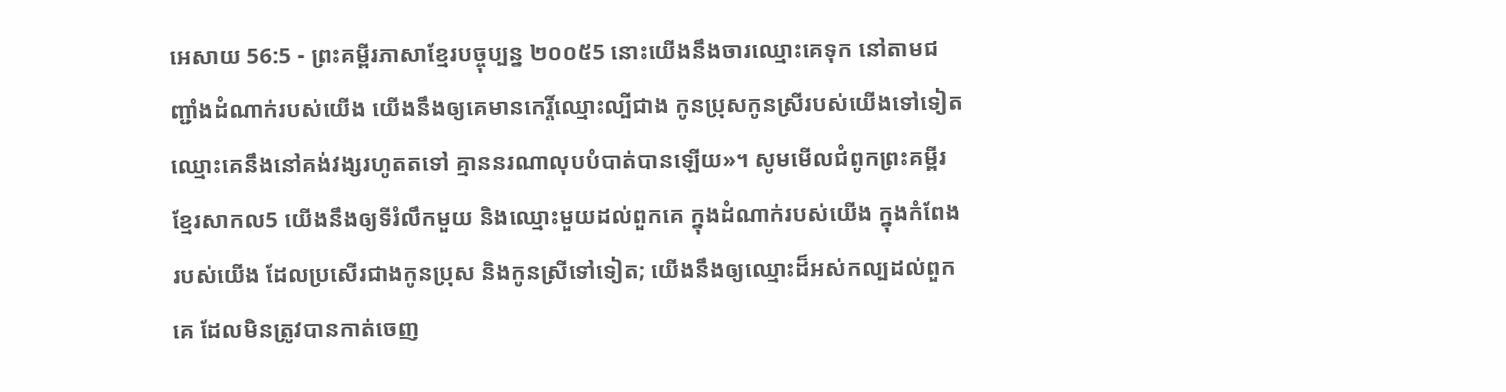អេសាយ 56:5 - ព្រះគម្ពីរភាសាខ្មែរបច្ចុប្បន្ន ២០០៥5 នោះយើងនឹងចារឈ្មោះគេទុក នៅតាមជញ្ជាំងដំណាក់របស់យើង យើងនឹងឲ្យគេមានកេរ្តិ៍ឈ្មោះល្បីជាង កូនប្រុសកូនស្រីរបស់យើងទៅទៀត ឈ្មោះគេនឹងនៅគង់វង្សរហូតតទៅ គ្មាននរណាលុបបំបាត់បានឡើយ»។ សូមមើលជំពូកព្រះគម្ពីរខ្មែរសាកល5 យើងនឹងឲ្យទីរំលឹកមួយ និងឈ្មោះមួយដល់ពួកគេ ក្នុងដំណាក់របស់យើង ក្នុងកំពែងរបស់យើង ដែលប្រសើរជាងកូនប្រុស និងកូនស្រីទៅទៀត; យើងនឹងឲ្យឈ្មោះដ៏អស់កល្បដល់ពួកគេ ដែលមិនត្រូវបានកាត់ចេញ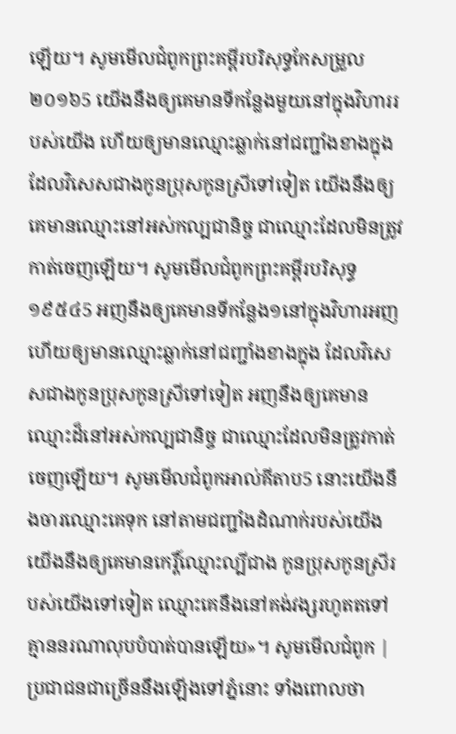ឡើយ។ សូមមើលជំពូកព្រះគម្ពីរបរិសុទ្ធកែសម្រួល ២០១៦5 យើងនឹងឲ្យគេមានទីកន្លែងមួយនៅក្នុងវិហាររបស់យើង ហើយឲ្យមានឈ្មោះឆ្លាក់នៅជញ្ជាំងខាងក្នុង ដែលវិសេសជាងកូនប្រុសកូនស្រីទៅទៀត យើងនឹងឲ្យគេមានឈ្មោះនៅអស់កល្បជានិច្ច ជាឈ្មោះដែលមិនត្រូវកាត់ចេញឡើយ។ សូមមើលជំពូកព្រះគម្ពីរបរិសុទ្ធ ១៩៥៤5 អញនឹងឲ្យគេមានទីកន្លែង១នៅក្នុងវិហារអញ ហើយឲ្យមានឈ្មោះឆ្លាក់នៅជញ្ជាំងខាងក្នុង ដែលវិសេសជាងកូនប្រុសកូនស្រីទៅទៀត អញនឹងឲ្យគេមានឈ្មោះដ៏នៅអស់កល្បជានិច្ច ជាឈ្មោះដែលមិនត្រូវកាត់ចេញឡើយ។ សូមមើលជំពូកអាល់គីតាប5 នោះយើងនឹងចារឈ្មោះគេទុក នៅតាមជញ្ជាំងដំណាក់របស់យើង យើងនឹងឲ្យគេមានកេរ្តិ៍ឈ្មោះល្បីជាង កូនប្រុសកូនស្រីរបស់យើងទៅទៀត ឈ្មោះគេនឹងនៅគង់វង្សរហូតតទៅ គ្មាននរណាលុបបំបាត់បានឡើយ»។ សូមមើលជំពូក |
ប្រជាជនជាច្រើននឹងឡើងទៅភ្នំនោះ ទាំងពោលថា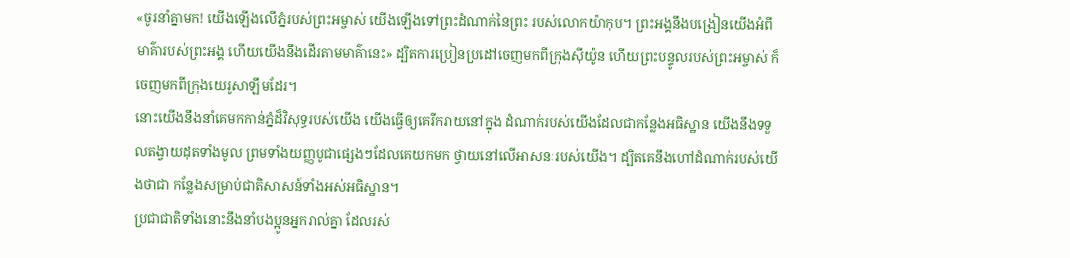«ចូរនាំគ្នាមក! យើងឡើងលើភ្នំរបស់ព្រះអម្ចាស់ យើងឡើងទៅព្រះដំណាក់នៃព្រះ របស់លោកយ៉ាកុប។ ព្រះអង្គនឹងបង្រៀនយើងអំពី មាគ៌ារបស់ព្រះអង្គ ហើយយើងនឹងដើរតាមមាគ៌ានេះ» ដ្បិតការប្រៀនប្រដៅចេញមកពីក្រុងស៊ីយ៉ូន ហើយព្រះបន្ទូលរបស់ព្រះអម្ចាស់ ក៏ចេញមកពីក្រុងយេរូសាឡឹមដែរ។
នោះយើងនឹងនាំគេមកកាន់ភ្នំដ៏វិសុទ្ធរបស់យើង យើងធ្វើឲ្យគេរីករាយនៅក្នុង ដំណាក់របស់យើងដែលជាកន្លែងអធិស្ឋាន យើងនឹងទទួលតង្វាយដុតទាំងមូល ព្រមទាំងយញ្ញបូជាផ្សេងៗដែលគេយកមក ថ្វាយនៅលើអាសនៈរបស់យើង។ ដ្បិតគេនឹងហៅដំណាក់របស់យើងថាជា កន្លែងសម្រាប់ជាតិសាសន៍ទាំងអស់អធិស្ឋាន។
ប្រជាជាតិទាំងនោះនឹងនាំបងប្អូនអ្នករាល់គ្នា ដែលរស់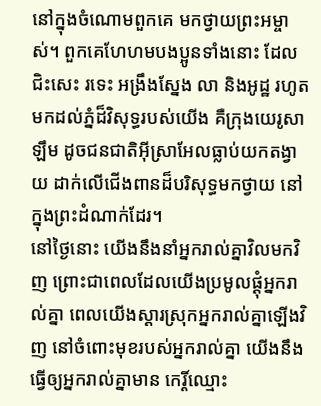នៅក្នុងចំណោមពួកគេ មកថ្វាយព្រះអម្ចាស់។ ពួកគេហែហមបងប្អូនទាំងនោះ ដែលជិះសេះ រទេះ អង្រឹងស្នែង លា និងអូដ្ឋ រហូតមកដល់ភ្នំដ៏វិសុទ្ធរបស់យើង គឺក្រុងយេរូសាឡឹម ដូចជនជាតិអ៊ីស្រាអែលធ្លាប់យកតង្វាយ ដាក់លើជើងពានដ៏បរិសុទ្ធមកថ្វាយ នៅក្នុងព្រះដំណាក់ដែរ។
នៅថ្ងៃនោះ យើងនឹងនាំអ្នករាល់គ្នាវិលមកវិញ ព្រោះជាពេលដែលយើងប្រមូលផ្ដុំអ្នករាល់គ្នា ពេលយើងស្ដារស្រុកអ្នករាល់គ្នាឡើងវិញ នៅចំពោះមុខរបស់អ្នករាល់គ្នា យើងនឹងធ្វើឲ្យអ្នករាល់គ្នាមាន កេរ្តិ៍ឈ្មោះ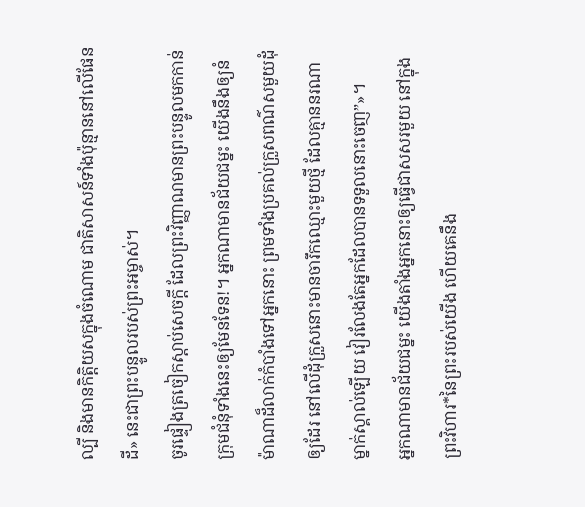ល្បី និងមានកិត្តិយសក្នុងចំណោម ជាតិសាសន៍ទាំងប៉ុន្មាននៅលើផែនដី» នេះជាព្រះបន្ទូលរបស់ព្រះអម្ចាស់។
ចូរផ្ទៀងត្រចៀកស្ដាប់សេចក្ដី ដែលព្រះវិញ្ញាណមានព្រះបន្ទូលមកកាន់ក្រុមជំនុំទាំងនេះឲ្យមែនទែន!។ អ្នកណាមានជ័យជម្នះ យើងនឹងឲ្យនំម៉ាណាដ៏លាក់កំបាំងទៅអ្នកនោះ ព្រមទាំងប្រគល់ក្រួសពណ៌សមួយដុំឲ្យដែរ នៅលើដុំក្រួសនោះមានចារឹកឈ្មោះមួយថ្មី ដែលគ្មាននរណាម្នាក់ស្គាល់ឡើយ វៀរលែងតែអ្នកដែលបានទទួលនោះចេញ”»។
អ្នកណាមានជ័យជម្នះ យើងតាំងអ្នកនោះឲ្យធ្វើជាសសរមួយ នៅក្នុងព្រះវិហារ*នៃព្រះរបស់យើង ហើយគេនឹង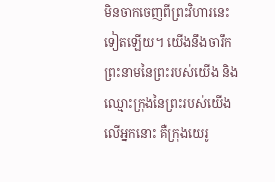មិនចាកចេញពីព្រះវិហារនេះទៀតឡើយ។ យើងនឹងចារឹកព្រះនាមនៃព្រះរបស់យើង និងឈ្មោះក្រុងនៃព្រះរបស់យើងលើអ្នកនោះ គឺក្រុងយេរូ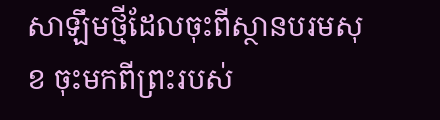សាឡឹមថ្មីដែលចុះពីស្ថានបរមសុខ ចុះមកពីព្រះរបស់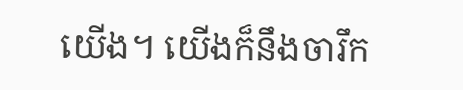យើង។ យើងក៏នឹងចារឹក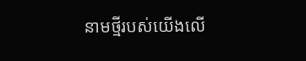នាមថ្មីរបស់យើងលើ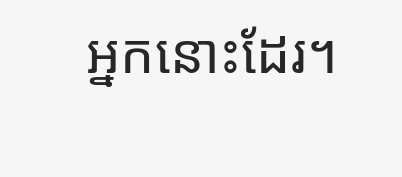អ្នកនោះដែរ។